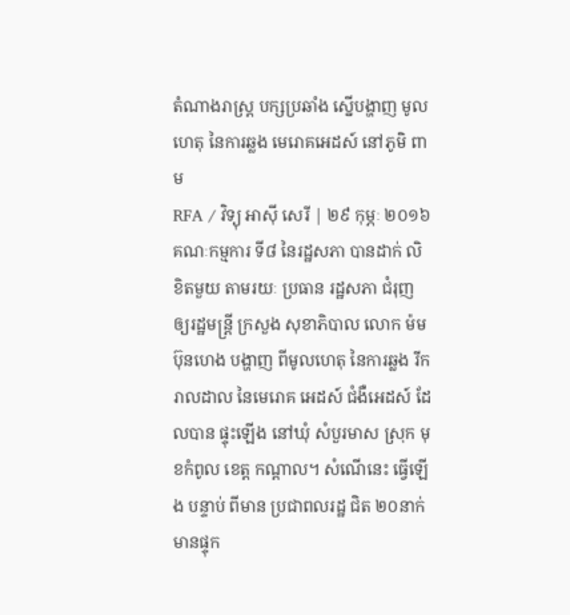តំណាងរាស្ត្រ បក្សប្រឆាំង ស្នើបង្ហាញ មូលហេតុ នៃការឆ្លង មេរោគអេដស៍ នៅភូមិ ពាម
RFA / វិទ្យុ អាស៊ី សេរី | ២៩ កុម្ភៈ ២០១៦
គណៈកម្មការ ទី៨ នៃរដ្ឋសភា បានដាក់ លិខិតមួយ តាមរយៈ ប្រធាន រដ្ឋសភា ជំរុញ ឲ្យរដ្ឋមន្ត្រី ក្រសួង សុខាភិបាល លោក ម៉ម ប៊ុនហេង បង្ហាញ ពីមូលហេតុ នៃការឆ្លង រីករាលដាល នៃមេរោគ អេដស៍ ជំងឺអេដស៍ ដែលបាន ផ្ទុះឡើង នៅឃុំ សំបួរមាស ស្រុក មុខកំពូល ខេត្ត កណ្ដាល។ សំណើនេះ ធ្វើឡើង បន្ទាប់ ពីមាន ប្រជាពលរដ្ឋ ជិត ២០នាក់ មានផ្ទុក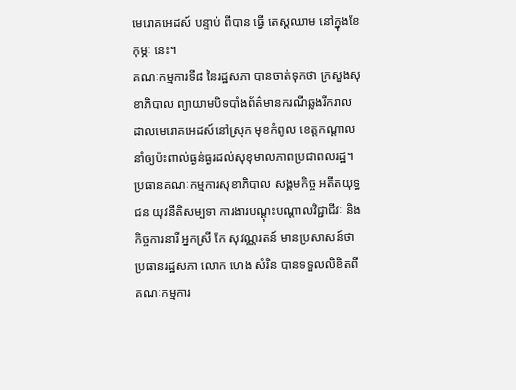មេរោគអេដស៍ បន្ទាប់ ពីបាន ធ្វើ តេស្ដឈាម នៅក្នុងខែកុម្ភៈ នេះ។
គណៈកម្មការទី៨ នៃរដ្ឋសភា បានចាត់ទុកថា ក្រសួងសុខាភិបាល ព្យាយាមបិទបាំងព័ត៌មានករណីឆ្លងរីករាលដាលមេរោគអេដស៍នៅស្រុក មុខកំពូល ខេត្តកណ្ដាល នាំឲ្យប៉ះពាល់ធ្ងន់ធ្ងរដល់សុខុមាលភាពប្រជាពលរដ្ឋ។
ប្រធានគណៈកម្មការសុខាភិបាល សង្គមកិច្ច អតីតយុទ្ធជន យុវនីតិសម្បទា ការងារបណ្ដុះបណ្ដាលវិជ្ជាជីវៈ និងកិច្ចការនារី អ្នកស្រី កែ សុវណ្ណរតន៍ មានប្រសាសន៍ថា ប្រធានរដ្ឋសភា លោក ហេង សំរិន បានទទួលលិខិតពីគណៈកម្មការ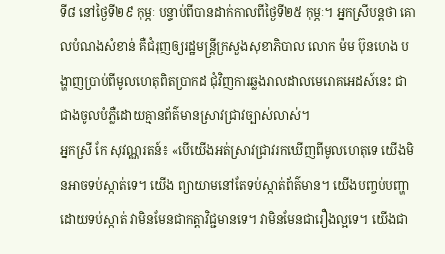ទី៨ នៅថ្ងៃទី២៩ កុម្ភៈ បន្ទាប់ពីបានដាក់កាលពីថ្ងៃទី២៥ កុម្ភៈ។ អ្នកស្រីបន្តថា គោលបំណងសំខាន់ គឺជំរុញឲ្យរដ្ឋមន្ត្រីក្រសួងសុខាភិបាល លោក ម៉ម ប៊ុនហេង បង្ហាញប្រាប់ពីមូលហេតុពិតប្រាកដ ជុំវិញការឆ្លងរាលដាលមេរោគអេដស៍នេះ ជាជាងចូលបំភ្លឺដោយគ្មានព័ត៌មានស្រាវជ្រាវច្បាស់លាស់។
អ្នកស្រី កែ សុវណ្ណរតន៍៖ «បើយើងអត់ស្រាវជ្រាវរកឃើញពីមូលហេតុទេ យើងមិនអាចទប់ស្កាត់ទេ។ យើង ព្យាយាមនៅតែទប់ស្កាត់ព័ត៌មាន។ យើងបញ្ចប់បញ្ហាដោយទប់ស្កាត់ វាមិនមែនជាកត្តាវិជ្ជមានទេ។ វាមិនមែនជារឿងល្អទេ។ យើងជា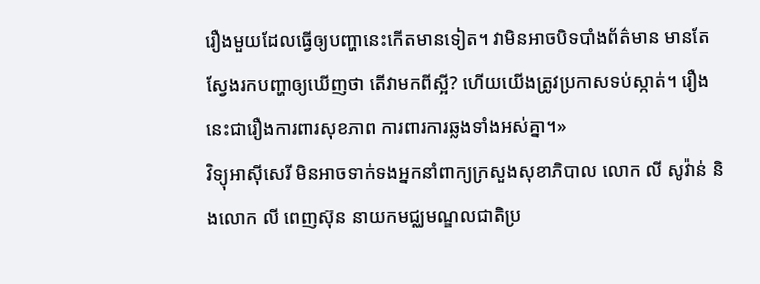រឿងមួយដែលធ្វើឲ្យបញ្ហានេះកើតមានទៀត។ វាមិនអាចបិទបាំងព័ត៌មាន មានតែស្វែងរកបញ្ហាឲ្យឃើញថា តើវាមកពីស្អី? ហើយយើងត្រូវប្រកាសទប់ស្កាត់។ រឿងនេះជារឿងការពារសុខភាព ការពារការឆ្លងទាំងអស់គ្នា។»
វិទ្យុអាស៊ីសេរី មិនអាចទាក់ទងអ្នកនាំពាក្យក្រសួងសុខាភិបាល លោក លី សូវ៉ាន់ និងលោក លី ពេញស៊ុន នាយកមជ្ឈមណ្ឌលជាតិប្រ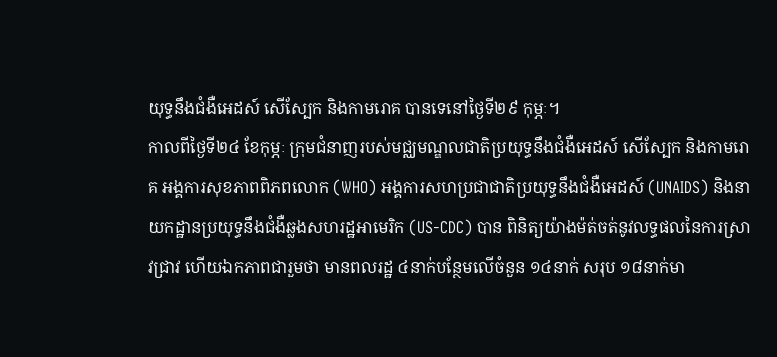យុទ្ធនឹងជំងឺអេដស៍ សើស្បែក និងកាមរោគ បានទេនៅថ្ងៃទី២៩ កុម្ភៈ។
កាលពីថ្ងៃទី២៤ ខែកុម្ភៈ ក្រុមជំនាញរបស់មជ្ឈមណ្ឌលជាតិប្រយុទ្ធនឹងជំងឺអេដស៍ សើស្បែក និងកាមរោគ អង្គការសុខភាពពិភពលោក (WHO) អង្គការសហប្រជាជាតិប្រយុទ្ធនឹងជំងឺអេដស៍ (UNAIDS) និងនាយកដ្ឋានប្រយុទ្ធនឹងជំងឺឆ្លងសហរដ្ឋអាមេរិក (US-CDC) បាន ពិនិត្យយ៉ាងម៉ត់ចត់នូវលទ្ធផលនៃការស្រាវជ្រាវ ហើយឯកភាពជារួមថា មានពលរដ្ឋ ៤នាក់បន្ថែមលើចំនួន ១៤នាក់ សរុប ១៨នាក់មា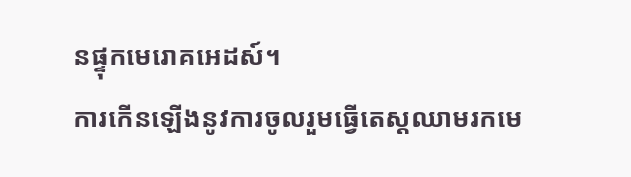នផ្ទុកមេរោគអេដស៍។
ការកើនឡើងនូវការចូលរួមធ្វើតេស្ដឈាមរកមេ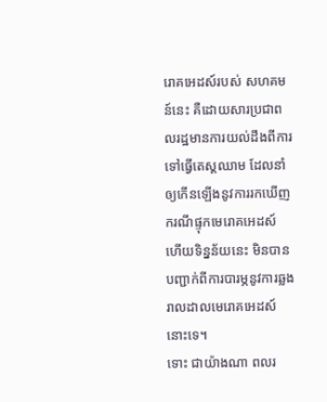រោគអេដស៍របស់ សហគមន៍នេះ គឺដោយសារប្រជាពលរដ្ឋមានការយល់ដឹងពីការទៅធ្វើតេស្ដឈាម ដែលនាំឲ្យកើនឡើងនូវការរកឃើញករណីផ្ទុកមេរោគអេដស៍ ហើយទិន្នន័យនេះ មិនបានបញ្ជាក់ពីការបារម្ភនូវការឆ្លងរាលដាលមេរោគអេដស៍នោះទេ។
ទោះ ជាយ៉ាងណា ពលរ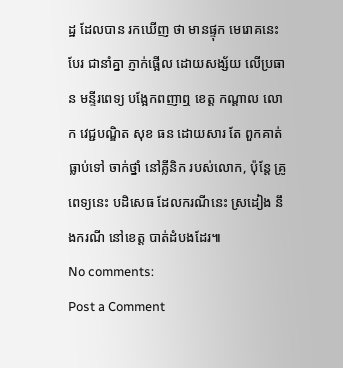ដ្ឋ ដែលបាន រកឃើញ ថា មានផ្ទុក មេរោគនេះ បែរ ជានាំគ្នា ភ្ញាក់ផ្អើល ដោយសង្ស័យ លើប្រធាន មន្ទីរពេទ្យ បង្អែកពញាឮ ខេត្ត កណ្ដាល លោក វេជ្ជបណ្ឌិត សុខ ធន ដោយសារ តែ ពួកគាត់ ធ្លាប់ទៅ ចាក់ថ្នាំ នៅគ្លីនិក របស់លោក, ប៉ុន្តែ គ្រូពេទ្យនេះ បដិសេធ ដែលករណីនេះ ស្រដៀង នឹងករណី នៅខេត្ត បាត់ដំបងដែរ៕
No comments:
Post a Comment